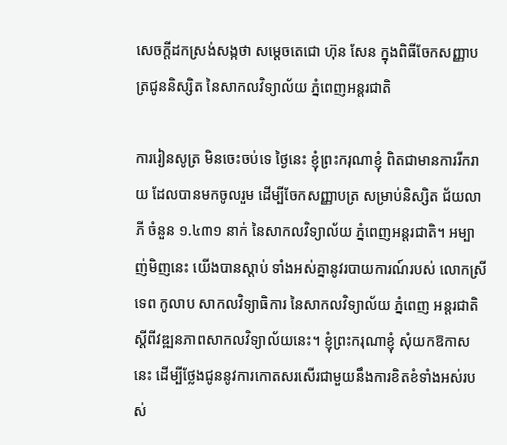សេចក្តីដកស្រង់សង្កថា សម្តេចតេជោ ហ៊ុន សែន ក្នុងពិធីចែកសញ្ញាបត្រជូននិស្សិត នៃសាកលវិទ្យាល័យ ភ្នំពេញអន្តរជាតិ

ការរៀនសូត្រ មិនចេះចប់ទេ ថ្ងៃនេះ ខ្ញុំព្រះករុណាខ្ញុំ ពិតជាមានការរីករាយ ដែលបានមកចូលរួម ដើម្បីចែកសញ្ញាបត្រ សម្រាប់និស្សិត ជ័យលាភី ចំនួន ១.៤៣១ នាក់ នៃសាកលវិទ្យាល័យ ភ្នំពេញអន្តរជាតិ។ អម្បាញ់មិញនេះ យើងបានស្តាប់ ទាំងអស់គ្នានូវរបាយការណ៍របស់ លោកស្រី ទេព កូលាប សាកលវិទ្យាធិការ នៃសាកលវិទ្យាល័យ ភ្នំពេញ អន្តរជាតិ ស្តីពីវឌ្ឍនភាពសាកលវិទ្យាល័យនេះ។ ខ្ញុំព្រះករុណាខ្ញុំ សុំយកឱកាសនេះ ដើម្បីថ្លែងជូននូវការកោតសរសើរជាមួយនឹងការខិតខំទាំងអស់របស់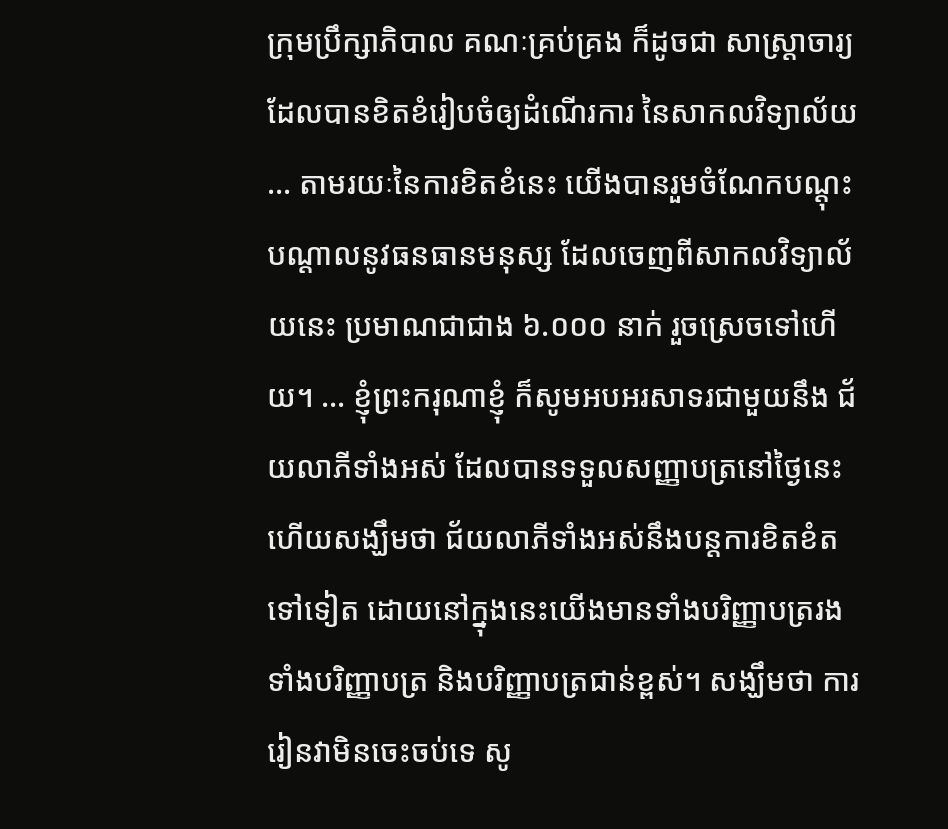ក្រុមប្រឹក្សាភិបាល គណៈគ្រប់គ្រង ក៏ដូចជា សាស្ត្រាចារ្យ ដែលបានខិតខំរៀបចំឲ្យដំណើរការ នៃសាកលវិទ្យាល័យ … តាមរយៈនៃការខិតខំនេះ យើងបានរួមចំណែកបណ្តុះបណ្តាលនូវធនធានមនុស្ស ដែលចេញពីសាកលវិទ្យាល័យនេះ ប្រមាណជាជាង ៦.០០០ នាក់ រួចស្រេចទៅហើយ។ … ខ្ញុំព្រះករុណាខ្ញុំ ក៏សូមអបអរសាទរជាមួយនឹង ជ័យលាភីទាំងអស់ ដែលបានទទួលសញ្ញាបត្រនៅថ្ងៃនេះ ហើយសង្ឃឹមថា ជ័យលាភីទាំងអស់នឹងបន្តការខិតខំតទៅទៀត ដោយនៅក្នុងនេះយើងមានទាំងបរិញ្ញាបត្ររង ទាំងបរិញ្ញាបត្រ និងបរិញ្ញាបត្រជាន់ខ្ពស់។ សង្ឃឹមថា ការរៀនវាមិនចេះចប់ទេ សូ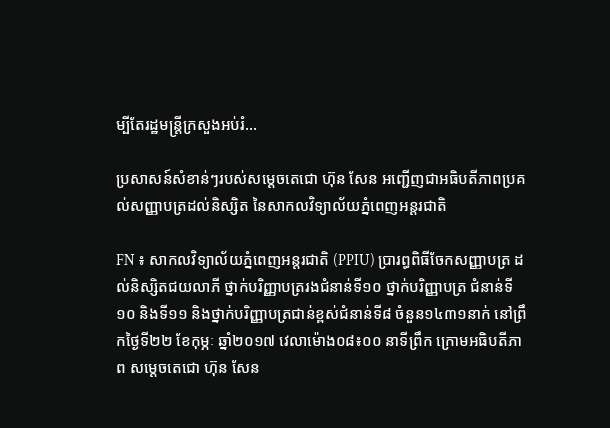ម្បីតែរដ្ឋមន្ត្រីក្រសួងអប់រំ…

ប្រសាសន៍សំខាន់ៗរបស់សម្តេចតេជោ ហ៊ុន សែន អញ្ជើញជាអធិបតីភាពប្រគល់សញ្ញាបត្រដល់និស្សិត នៃសាកលវិទ្យាល័យភ្នំពេញអន្តរជាតិ

FN ៖ សាកលវិទ្យាល័យភ្នំពេញអន្តរជាតិ (PPIU) ប្រារព្ធពិធីចែកសញ្ញាបត្រ ដល់និស្សិតជយលាភី ថ្នាក់បរិញ្ញាបត្ររងជំនាន់ទី១០ ថ្នាក់បរិញ្ញាបត្រ ជំនាន់ទី១០ និងទី១១ និងថ្នាក់បរិញ្ញាបត្រជាន់ខ្ពស់ជំនាន់ទី៨ ចំនួន១៤៣១នាក់ នៅព្រឹកថ្ងៃទី២២ ខែកុម្ភៈ ឆ្នាំ២០១៧ វេលាម៉ោង០៨៖០០ នាទីព្រឹក ក្រោមអធិបតីភាព សម្តេចតេជោ ហ៊ុន សែន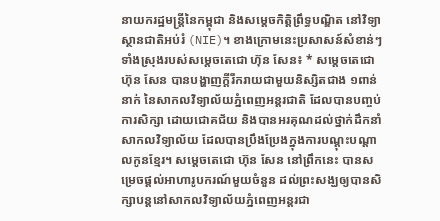នាយករដ្ឋមន្ដ្រីនៃកម្ពុជា និងសម្តេចកិត្តិព្រឹទ្ធបណ្ឌិត នៅវិទ្យាស្ថានជាតិអប់រំ (NIE)។ ខាងក្រោមនេះប្រសាសន៍សំខាន់ៗទាំងស្រុងរបស់សម្តេចតេជោ ហ៊ុន សែន៖ * សម្តេចតេជោ ហ៊ុន សែន បានបង្ហាញក្តីរីករាយជាមួយនិស្សិតជាង ១ពាន់នាក់ នៃសាកលវិទ្យាល័យភ្នំពេញអន្តរជាតិ ដែលបានបញ្ចប់ការសិក្សា ដោយជោគជ័យ និងបានអរគុណដល់ថ្នាក់ដឹកនាំសាកលវិទ្យាល័យ ដែលបានប្រឹងប្រែងក្នុងការបណ្តុះបណ្តាលកូនខ្មែរ។ សម្តេចតេជោ ហ៊ុន សែន នៅព្រឹកនេះ បានសម្រេចផ្តល់អាហារូបករណ៍មួយចំនួន ដល់ព្រះសង្ឃឲ្យបានសិក្សាបន្តនៅសាកលវិទ្យាល័យភ្នំពេញអន្តរជា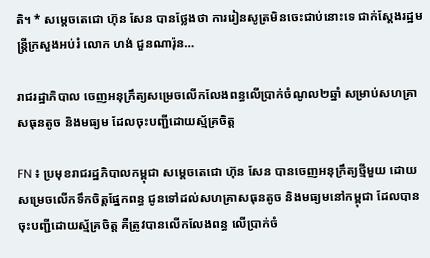តិ។ * សម្តេចតេជោ ហ៊ុន សែន បានថ្លែងថា ការរៀនសូត្រមិនចេះជាប់នោះទេ ជាក់ស្តែងរដ្ឋមន្រ្តីក្រសួងអប់រំ លោក ហង់ ជួនណារ៉ុន…

រាជរដ្ឋាភិបាល ចេញអនុក្រឹត្យសម្រេចលើកលែងពន្ធលើប្រាក់ចំណូល២ឆ្នាំ សម្រាប់សហគ្រាសធុនតូច និងមធ្យម ដែលចុះបញ្ជីដោយស្ម័គ្រចិត្ត

FN ៖ ប្រមុខរាជរដ្ឋភិបាលកម្ពុជា សម្ដេចតេជោ ហ៊ុន សែន បានចេញអនុក្រឹត្យថ្មីមួយ ដោយសម្រេចលើកទឹកចិត្តផ្នែកពន្ធ ជូនទៅដល់សហគ្រាសធុនតូច និងមធ្យមនៅកម្ពុជា ដែលបានចុះបញ្ជីដោយស្ម័គ្រចិត្ត គឺត្រូវបានលើកលែងពន្ធ លើប្រាក់ចំ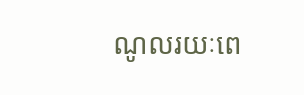ណូលរយៈពេ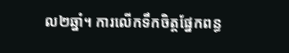ល២ឆ្នាំ។ ការលើកទឹកចិត្តផ្នែកពន្ធ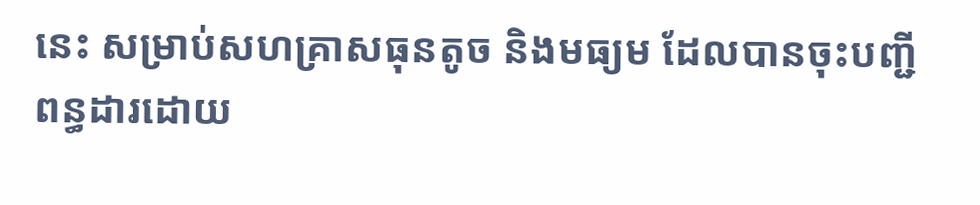នេះ សម្រាប់សហគ្រាសធុនតូច និងមធ្យម ដែលបានចុះបញ្ជីពន្ធដារដោយ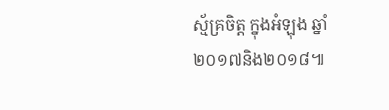ស្ម័គ្រចិត្ត ក្នុងអំឡុង ឆ្នាំ២០១៧និង២០១៨៕